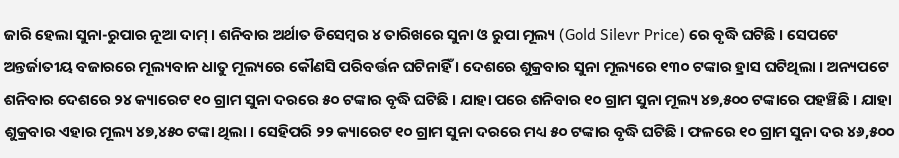ଜାରି ହେଲା ସୁନା-ରୁପାର ନୂଆ ଦାମ୍ । ଶନିବାର ଅର୍ଥାତ ଡିସେମ୍ୱର ୪ ତାରିଖରେ ସୁନା ଓ ରୁପା ମୂଲ୍ୟ (Gold Silevr Price) ରେ ବୃଦ୍ଧି ଘଟିଛି । ସେପଟେ ଅନ୍ତର୍ଜାତୀୟ ବଜାରରେ ମୂଲ୍ୟବାନ ଧାତୁ ମୂଲ୍ୟରେ କୌଣସି ପରିବର୍ତ୍ତନ ଘଟିନାହିଁ । ଦେଶରେ ଶୁକ୍ରବାର ସୁନା ମୂଲ୍ୟରେ ୧୩୦ ଟଙ୍କାର ହ୍ରାସ ଘଟିଥିଲା । ଅନ୍ୟପଟେ ଶନିବାର ଦେଶରେ ୨୪ କ୍ୟାରେଟ ୧୦ ଗ୍ରାମ ସୁନା ଦରରେ ୫୦ ଟଙ୍କାର ବୃଦ୍ଧି ଘଟିଛି । ଯାହା ପରେ ଶନିବାର ୧୦ ଗ୍ରାମ ସୁନା ମୂଲ୍ୟ ୪୭,୫୦୦ ଟଙ୍କାରେ ପହଞ୍ଚିଛି । ଯାହା ଶୁକ୍ରବାର ଏହାର ମୂଲ୍ୟ ୪୭,୪୫୦ ଟଙ୍କା ଥିଲା । ସେହିପରି ୨୨ କ୍ୟାରେଟ ୧୦ ଗ୍ରାମ ସୁନା ଦରରେ ମଧ୍ୟ ୫୦ ଟଙ୍କାର ବୃଦ୍ଧି ଘଟିଛି । ଫଳରେ ୧୦ ଗ୍ରାମ ସୁନା ଦର ୪୬,୫୦୦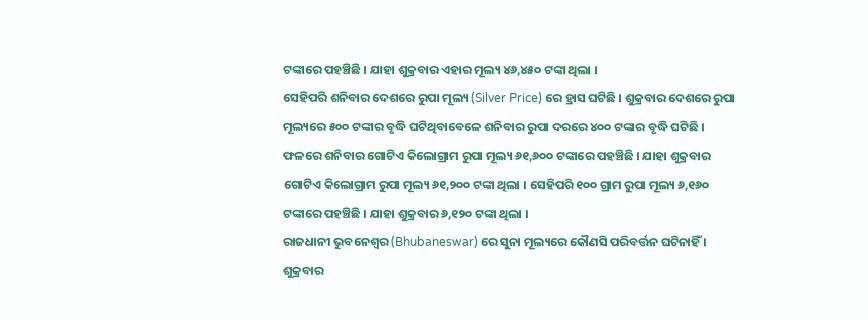ଟଙ୍କାରେ ପହଞ୍ଚିଛି । ଯାହା ଶୁକ୍ରବାର ଏହାର ମୂଲ୍ୟ ୪୬,୪୫୦ ଟଙ୍କା ଥିଲା ।
ସେହିପରି ଶନିବାର ଦେଶରେ ରୁପା ମୂଲ୍ୟ (Silver Price) ରେ ହ୍ରାସ ଘଟିଛି । ଶୁକ୍ରବାର ଦେଶରେ ରୁପା ମୂଲ୍ୟରେ ୫୦୦ ଟଙ୍କାର ବୃଦ୍ଧି ଘଟିଥିବାବେଳେ ଶନିବାର ରୁପା ଦରରେ ୪୦୦ ଟଙ୍କାର ବୃଦ୍ଧି ଘଟିଛି । ଫଳରେ ଶନିବାର ଗୋଟିଏ କିଲୋଗ୍ରାମ ରୁପା ମୂଲ୍ୟ ୬୧,୬୦୦ ଟଙ୍କାରେ ପହଞ୍ଚିଛି । ଯାହା ଶୁକ୍ରବାର ଗୋଟିଏ କିଲୋଗ୍ରାମ ରୁପା ମୂଲ୍ୟ ୬୧,୨୦୦ ଟଙ୍କା ଥିଲା । ସେହିପରି ୧୦୦ ଗ୍ରାମ ରୁପା ମୂଲ୍ୟ ୬,୧୬୦ ଟଙ୍କାରେ ପହଞ୍ଚିଛି । ଯାହା ଶୁକ୍ରବାର ୬,୧୨୦ ଟଙ୍କା ଥିଲା ।
ରାଜଧାନୀ ଭୁବନେଶ୍ୱର (Bhubaneswar) ରେ ସୁନା ମୂଲ୍ୟରେ କୌଣସି ପରିବର୍ତ୍ତନ ଘଟିନାହିଁ । ଶୁକ୍ରବାର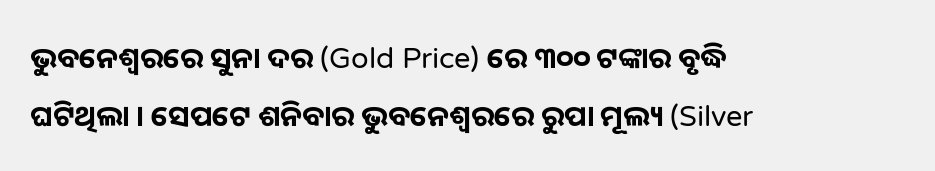ଭୁବନେଶ୍ୱରରେ ସୁନା ଦର (Gold Price) ରେ ୩୦୦ ଟଙ୍କାର ବୃଦ୍ଧି ଘଟିଥିଲା । ସେପଟେ ଶନିବାର ଭୁବନେଶ୍ୱରରେ ରୁପା ମୂଲ୍ୟ (Silver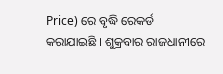Price) ରେ ବୃଦ୍ଧି ରେକର୍ଡ କରାଯାଇଛି । ଶୁକ୍ରବାର ରାଜଧାନୀରେ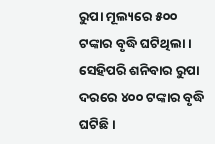ରୁପା ମୂଲ୍ୟରେ ୫୦୦ ଟଙ୍କାର ବୃଦ୍ଧି ଘଟିଥିଲା । ସେହିପରି ଶନିବାର ରୁପା ଦରରେ ୪୦୦ ଟଙ୍କାର ବୃଦ୍ଧି ଘଟିଛି ।